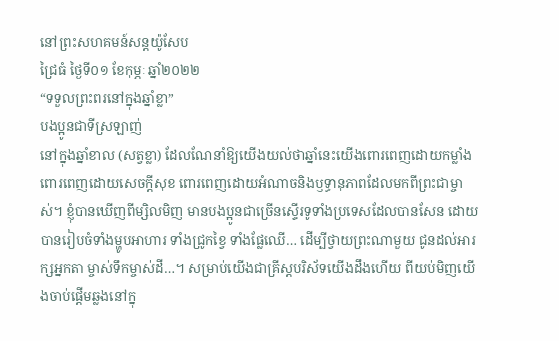នៅព្រះសហគមន៍សន្តយ៉ូសែប
ជ្រៃធំ ថ្ងៃទី០១ ខែកុម្ភៈ ឆ្នាំ២០២២
“ទទួលព្រះពរនៅក្នុងឆ្នាំខ្លា”
បងប្អូនជាទីស្រឡាញ់
នៅក្នុងឆ្នាំខាល (សត្វខ្លា) ដែលណែនាំឱ្យយើងយល់ថាឆ្នាំនេះយើងពោរពេញដោយកម្លាំង ពោរពេញដោយសេចក្តីសុខ ពោរពេញដោយអំណាចនិងឫទ្ធានុភាពដែលមកពីព្រះជាម្ចាស់។ ខ្ញុំបានឃើញពីម្សិលមិញ មានបងប្អូនជាច្រើនស្ទើរទូទាំងប្រទេសដែលបានសែន ដោយបានរៀបចំទាំងម្ហូបអាហារ ទាំងជ្រូកខ្វៃ ទាំងផ្លែឈើ… ដើម្បីថ្វាយព្រះណាមួយ ជូនដល់អារក្សអ្នកតា ម្ចាស់ទឹកម្ចាស់ដី…។ សម្រាប់យើងជាគ្រីស្តបរិស័ទយើងដឹងហើយ ពីយប់មិញយើងចាប់ផ្តើមឆ្លងនៅក្នុ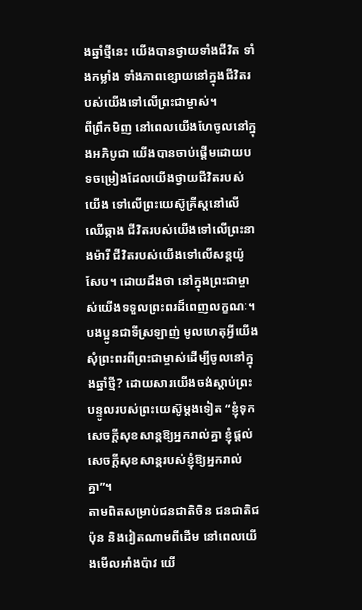ងឆ្នាំថ្មីនេះ យើងបានថ្វាយទាំងជីវិត ទាំងកម្លាំង ទាំងភាពខ្សោយនៅក្នុងជីវិតរបស់យើងទៅលើព្រះជាម្ចាស់។
ពីព្រឹកមិញ នៅពេលយើងហែចូលនៅក្នុងអភិបូជា យើងបានចាប់ផ្តើមដោយបទចម្រៀងដែលយើងថ្វាយជីវិតរបស់យើង ទៅលើព្រះយេស៊ូគ្រីស្តនៅលើឈើឆ្កាង ជីវិតរបស់យើងទៅលើព្រះនាងម៉ារី ជីវិតរបស់យើងទៅលើសន្តយ៉ូសែប។ ដោយដឹងថា នៅក្នុងព្រះជាម្ចាស់យើងទទួលព្រះពរដ៏ពេញលក្ខណៈ។ បងប្អូនជាទីស្រឡាញ់ មូលហេតុអ្វីយើងសុំព្រះពរពីព្រះជាម្ចាស់ដើម្បីចូលនៅក្នុងឆ្នាំថ្មី? ដោយសារយើងចង់ស្តាប់ព្រះបន្ទូលរបស់ព្រះយេស៊ូម្តងទៀត “ខ្ញុំទុកសេចក្តីសុខសាន្តឱ្យអ្នករាល់គ្នា ខ្ញុំផ្តល់សេចក្តីសុខសាន្តរបស់ខ្ញុំឱ្យអ្នករាល់គ្នា”។
តាមពិតសម្រាប់ជនជាតិចិន ជនជាតិជប៉ុន និងវៀតណាមពីដើម នៅពេលយើងមើលអាំងប៉ាវ យើ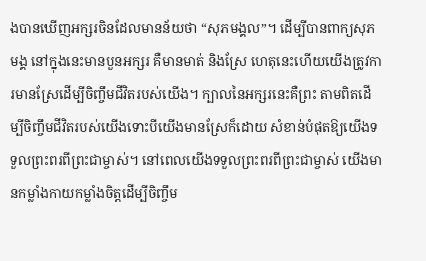ងបានឃើញអក្សរចិនដែលមានន័យថា “សុភមង្គល”។ ដើម្បីបានពាក្យសុភមង្គ នៅក្នុងនេះមានបួនអក្សរ គឺមានមាត់ និងស្រែ ហេតុនេះហើយយើងត្រូវការមានស្រែដើម្បីចិញ្ចឹមជីវិតរបស់យើង។ ក្បាលនៃអក្សរនេះគឺព្រះ តាមពិតដើម្បីចិញ្ចឹមជីវិតរបស់យើងទោះបីយើងមានស្រែក៏ដោយ សំខាន់បំផុតឱ្យយើងទទួលព្រះពរពីព្រះជាម្ចាស់។ នៅពេលយើងទទួលព្រះពរពីព្រះជាម្ចាស់ យើងមានកម្លាំងកាយកម្លាំងចិត្តដើម្បីចិញ្ចឹម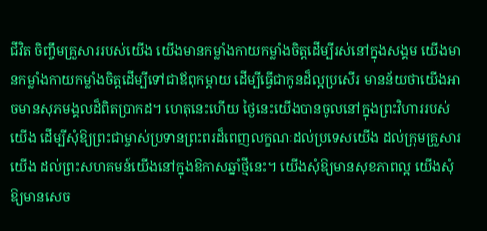ជីវិត ចិញ្ចឹមគ្រួសាររបស់យើង យើងមានកម្លាំងកាយកម្លាំងចិត្តដើម្បីរស់នៅក្នុងសង្គម យើងមានកម្លាំងកាយកម្លាំងចិត្តដើម្បីទៅជាឪពុកម្តាយ ដើម្បីធ្វើជាកូនដ៏ល្អប្រសើរ មានន័យថាយើងអាចមានសុភមង្គលដ៏ពិតប្រាកដ។ ហេតុនេះហើយ ថ្ងៃនេះយើងបានចូលនៅក្នុងព្រះវិហាររបស់យើង ដើម្បីសុំឱ្យព្រះជាម្ចាស់ប្រទានព្រះពរដ៏ពេញលក្ខណៈដល់ប្រទេសយើង ដល់ក្រុមគ្រួសារយើង ដល់ព្រះសហគមន៍យើងនៅក្នុងឱកាសឆ្នាំថ្មីនេះ។ យើងសុំឱ្យមានសុខភាពល្អ យើងសុំឱ្យមានសេច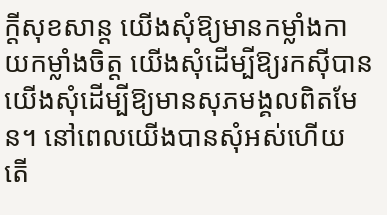ក្តីសុខសាន្ត យើងសុំឱ្យមានកម្លាំងកាយកម្លាំងចិត្ត យើងសុំដើម្បីឱ្យរកស៊ីបាន យើងសុំដើម្បីឱ្យមានសុភមង្គលពិតមែន។ នៅពេលយើងបានសុំអស់ហើយ តើ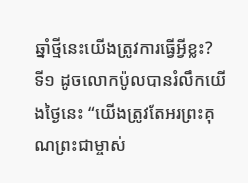ឆ្នាំថ្មីនេះយើងត្រូវការធ្វើអ្វីខ្លះ?
ទី១ ដូចលោកប៉ូលបានរំលឹកយើងថ្ងៃនេះ “យើងត្រូវតែអរព្រះគុណព្រះជាម្ចាស់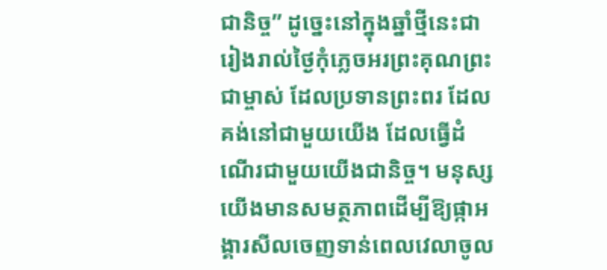ជានិច្ច” ដូច្នេះនៅក្នុងឆ្នាំថ្មីនេះជារៀងរាល់ថ្ងៃកុំភ្លេចអរព្រះគុណព្រះជាម្ចាស់ ដែលប្រទានព្រះពរ ដែលគង់នៅជាមួយយើង ដែលធ្វើដំណើរជាមួយយើងជានិច្ច។ មនុស្សយើងមានសមត្ថភាពដើម្បីឱ្យផ្កាអង្គារសីលចេញទាន់ពេលវេលាចូល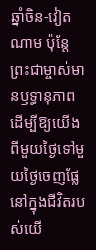ឆ្នាំចិន-វៀតណាម ប៉ុន្តែព្រះជាម្ចាស់មានឫទ្ធានុភាពដើម្បីឱ្យយើងពីមួយថ្ងៃទៅមួយថ្ងៃចេញផ្លែនៅក្នុងជីវិតរបស់យើ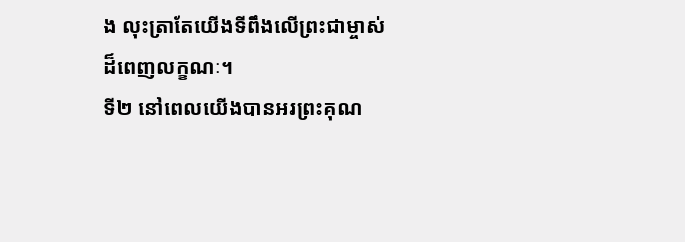ង លុះត្រាតែយើងទីពឹងលើព្រះជាម្ចាស់ដ៏ពេញលក្ខណៈ។
ទី២ នៅពេលយើងបានអរព្រះគុណ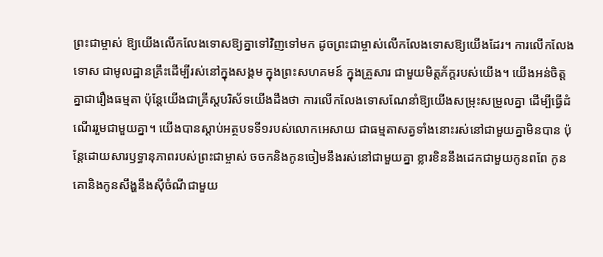ព្រះជាម្ចាស់ ឱ្យយើងលើកលែងទោសឱ្យគ្នាទៅវិញទៅមក ដូចព្រះជាម្ចាស់លើកលែងទោសឱ្យយើងដែរ។ ការលើកលែងទោស ជាមូលដ្ឋានគ្រឹះដើម្បីរស់នៅក្នុងសង្គម ក្នុងព្រះសហគមន៍ ក្នុងគ្រួសារ ជាមួយមិត្តភ័ក្តរបស់យើង។ យើងអន់ចិត្តគ្នាជារឿងធម្មតា ប៉ុន្តែយើងជាគ្រីស្តបរិស័ទយើងដឹងថា ការលើកលែងទោសណែនាំឱ្យយើងសម្រុះសម្រួលគ្នា ដើម្បីធ្វើដំណើររួមជាមួយគ្នា។ យើងបានស្តាប់អត្ថបទទី១របស់លោកអេសាយ ជាធម្មតាសត្វទាំងនោះរស់នៅជាមួយគ្នាមិនបាន ប៉ុន្តែដោយសារឫទ្ធានុភាពរបស់ព្រះជាម្ចាស់ ចចកនិងកូនចៀមនឹងរស់នៅជាមួយគ្នា ខ្លារខិននឹងដេកជាមួយកូនពពែ កូនគោនិងកូនសឹង្ហនឹងស៊ីចំណីជាមួយ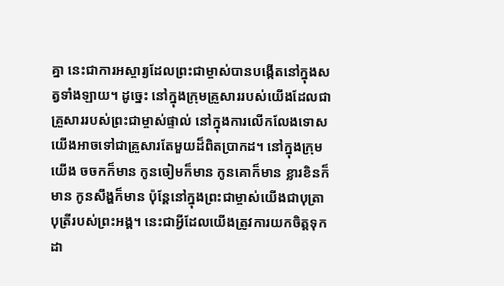គ្នា នេះជាការអស្ចារ្យដែលព្រះជាម្ចាស់បានបង្កើតនៅក្នុងសត្វទាំងឡាយ។ ដូច្នេះ នៅក្នុងក្រុមគ្រួសាររបស់យើងដែលជាគ្រួសាររបស់ព្រះជាម្ចាស់ផ្ទាល់ នៅក្នុងការលើកលែងទោសយើងអាចទៅជាគ្រួសារតែមួយដ៏ពិតប្រាកដ។ នៅក្នុងក្រុមយើង ចចកក៏មាន កូនចៀមក៏មាន កូនគោក៏មាន ខ្លារខិនក៏មាន កូនសឹង្ហក៏មាន ប៉ុន្តែនៅក្នុងព្រះជាម្ចាស់យើងជាបុត្រាបុត្រីរបស់ព្រះអង្គ។ នេះជាអ្វីដែលយើងត្រូវការយកចិត្តទុកដា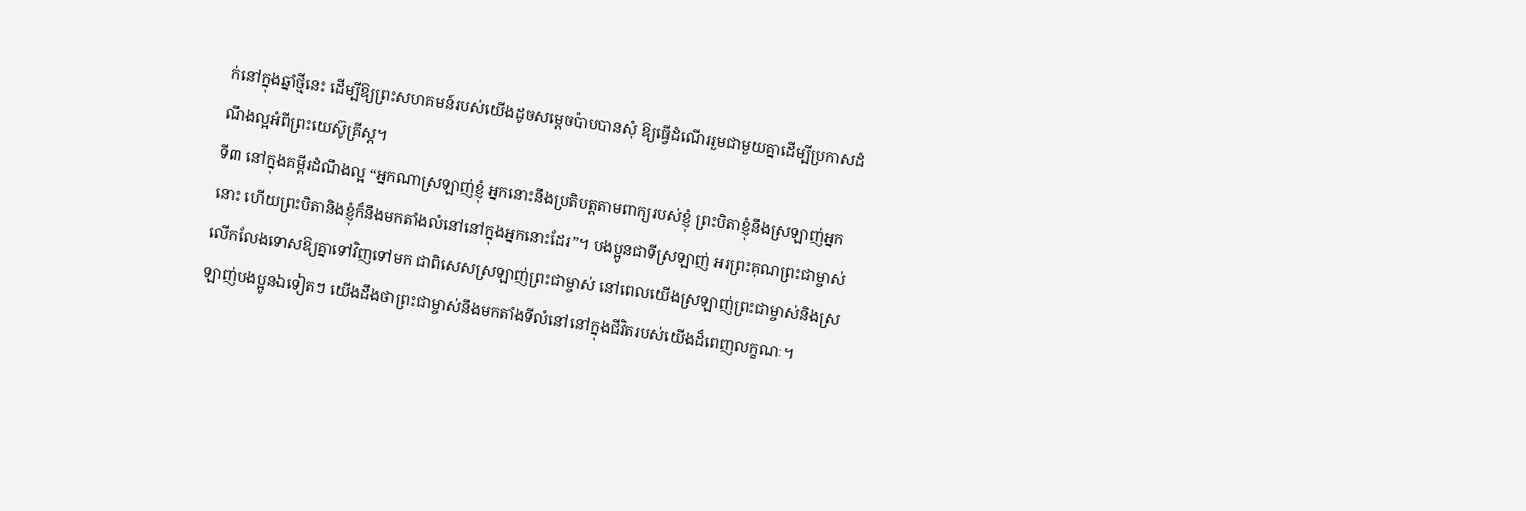ក់នៅក្នុងឆ្នាំថ្មីនេះ ដើម្បីឱ្យព្រះសហគមន៍របស់យើងដូចសម្តេចប៉ាបបានសុំ ឱ្យធ្វើដំណើររួមជាមួយគ្នាដើម្បីប្រកាសដំណឹងល្អអំពីព្រះយេស៊ូគ្រីស្ត។
ទី៣ នៅក្នុងគម្ពីរដំណឹងល្អ “អ្នកណាស្រឡាញ់ខ្ញុំ អ្នកនោះនឹងប្រតិបត្តតាមពាក្យរបស់ខ្ញុំ ព្រះបិតាខ្ញុំនឹងស្រឡាញ់អ្នកនោះ ហើយព្រះបិតានិងខ្ញុំក៏នឹងមកតាំងលំនៅនៅក្នុងអ្នកនោះដែរ”។ បងប្អូនជាទីស្រឡាញ់ អរព្រះគុណព្រះជាម្ចាស់ លើកលែងទោសឱ្យគ្នាទៅវិញទៅមក ជាពិសេសស្រឡាញ់ព្រះជាម្ចាស់ នៅពេលយើងស្រឡាញ់ព្រះជាម្ចាស់និងស្រឡាញ់បងប្អូនឯទៀតៗ យើងដឹងថាព្រះជាម្ចាស់នឹងមកតាំងទីលំនៅនៅក្នុងជីវិតរបស់យើងដ៏ពេញលក្ខណៈ។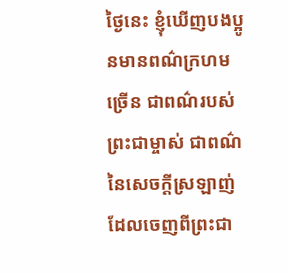ថ្ងៃនេះ ខ្ញុំឃើញបងប្អូនមានពណ៌ក្រហមច្រើន ជាពណ៌របស់ព្រះជាម្ចាស់ ជាពណ៌នៃសេចក្តីស្រឡាញ់ដែលចេញពីព្រះជា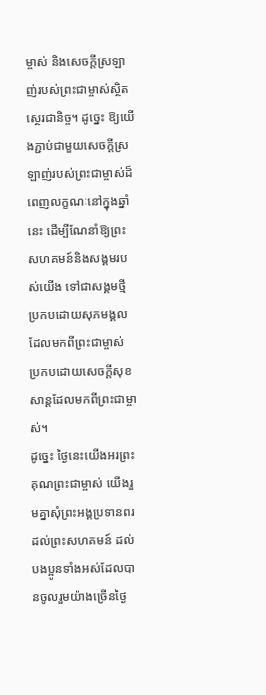ម្ចាស់ និងសេចក្តីស្រឡាញ់របស់ព្រះជាម្ចាស់ស្ថិតស្ថេរជានិច្ច។ ដូច្នេះ ឱ្យយើងភ្ជាប់ជាមួយសេចក្តីស្រឡាញ់របស់ព្រះជាម្ចាស់ដ៏ពេញលក្ខណៈនៅក្នុងឆ្នាំនេះ ដើម្បីណែនាំឱ្យព្រះសហគមន៍និងសង្គមរបស់យើង ទៅជាសង្គមថ្មីប្រកបដោយសុភមង្គលដែលមកពីព្រះជាម្ចាស់ ប្រកបដោយសេចក្តីសុខសាន្តដែលមកពីព្រះជាម្ចាស់។
ដូច្នេះ ថ្ងៃនេះយើងអរព្រះគុណព្រះជាម្ចាស់ យើងរួមគ្នាសុំព្រះអង្គប្រទានពរដល់ព្រះសហគមន៍ ដល់បងប្អូនទាំងអស់ដែលបានចូលរួមយ៉ាងច្រើនថ្ងៃ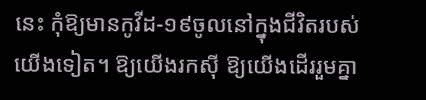នេះ កុំឱ្យមានកូវីដ-១៩ចូលនៅក្នុងជីវិតរបស់យើងទៀត។ ឱ្យយើងរកស៊ី ឱ្យយើងដើររួមគ្នា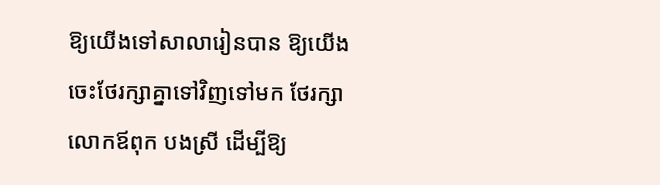ឱ្យយើងទៅសាលារៀនបាន ឱ្យយើងចេះថែរក្សាគ្នាទៅវិញទៅមក ថែរក្សាលោកឪពុក បងស្រី ដើម្បីឱ្យ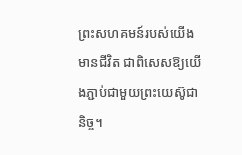ព្រះសហគមន៍របស់យើងមានជីវិត ជាពិសេសឱ្យយើងភ្ជាប់ជាមួយព្រះយេស៊ូជានិច្ច។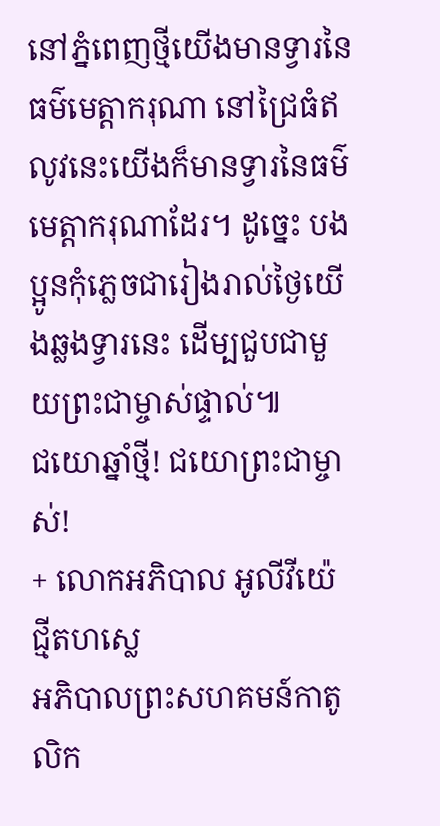នៅភ្នំពេញថ្មីយើងមានទ្វារនៃធម៌មេត្តាករុណា នៅជ្រៃធំឥលូវនេះយើងក៏មានទ្វារនៃធម៌មេត្តាករុណាដែរ។ ដូច្នេះ បងប្អូនកុំភ្លេចជារៀងរាល់ថ្ងៃយើងឆ្លងទ្វារនេះ ដើម្បជួបជាមួយព្រះជាម្ចាស់ផ្ទាល់៕
ជយោឆ្នាំថ្មី! ជយោព្រះជាម្ចាស់!
+ លោកអភិបាល អូលីវីយ៉េ ជ្មីតហស្លេ
អភិបាលព្រះសហគមន៍កាតូលិក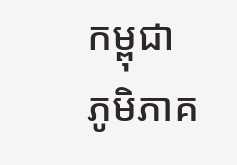កម្ពុជា
ភូមិភាគ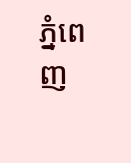ភ្នំពេញ